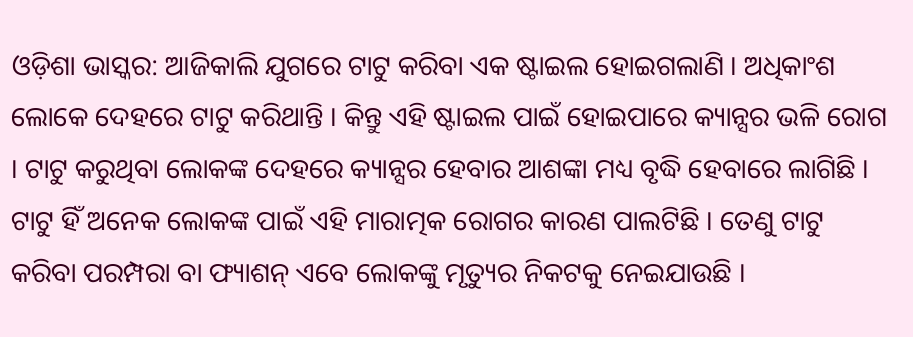ଓଡ଼ିଶା ଭାସ୍କର: ଆଜିକାଲି ଯୁଗରେ ଟାଟୁ କରିବା ଏକ ଷ୍ଟାଇଲ ହୋଇଗଲାଣି । ଅଧିକାଂଶ ଲୋକେ ଦେହରେ ଟାଟୁ କରିଥାନ୍ତି । କିନ୍ତୁ ଏହି ଷ୍ଟାଇଲ ପାଇଁ ହୋଇପାରେ କ୍ୟାନ୍ସର ଭଳି ରୋଗ । ଟାଟୁ କରୁଥିବା ଲୋକଙ୍କ ଦେହରେ କ୍ୟାନ୍ସର ହେବାର ଆଶଙ୍କା ମଧ୍ୟ ବୃଦ୍ଧି ହେବାରେ ଲାଗିଛି । ଟାଟୁ ହିଁ ଅନେକ ଲୋକଙ୍କ ପାଇଁ ଏହି ମାରାତ୍ମକ ରୋଗର କାରଣ ପାଲଟିଛି । ତେଣୁ ଟାଟୁ କରିବା ପରମ୍ପରା ବା ଫ୍ୟାଶନ୍ ଏବେ ଲୋକଙ୍କୁ ମୃତ୍ୟୁର ନିକଟକୁ ନେଇଯାଉଛି ।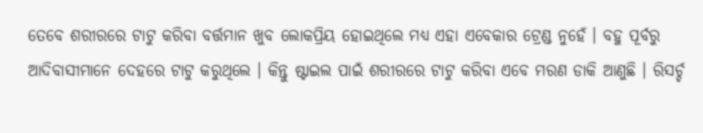ତେବେ ଶରୀରରେ ଟାଟୁ କରିବା ବର୍ତ୍ତମାନ ଖୁବ ଲୋକପ୍ରିୟ ହୋଇଥିଲେ ମଧ୍ୟ ଏହା ଏବେକାର ଟ୍ରେଣ୍ଡ ନୁହେଁ । ବହୁ ପୂର୍ବରୁ ଆଦିବାସୀମାନେ ଦେହରେ ଟାଟୁ କରୁଥିଲେ । କିନ୍ତୁ ଷ୍ଟାଇଲ ପାଇଁ ଶରୀରରେ ଟାଟୁ କରିବା ଏବେ ମରଣ ଡାକି ଆଣୁଛି । ରିସର୍ଚ୍ଚ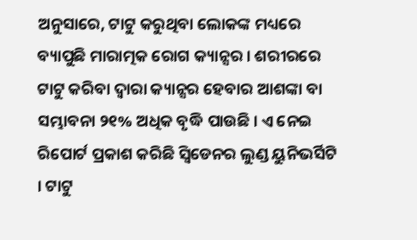ଅନୁସାରେ, ଟାଟୁ କରୁଥିବା ଲୋକଙ୍କ ମଧ୍ୟରେ ବ୍ୟାପୁଛି ମାରାତ୍ମକ ରୋଗ କ୍ୟାନ୍ସର । ଶରୀରରେ ଟାଟୁ କରିବା ଦ୍ୱାରା କ୍ୟାନ୍ସର ହେବାର ଆଶଙ୍କା ବା ସମ୍ଭାବନା ୨୧% ଅଧିକ ବୃଦ୍ଧି ପାଉଛି । ଏ ନେଇ ରିପୋର୍ଟ ପ୍ରକାଶ କରିଛି ସ୍ୱିଡେନର ଲୁଣ୍ଡ ୟୁନିଭର୍ସିଟି । ଟାଟୁ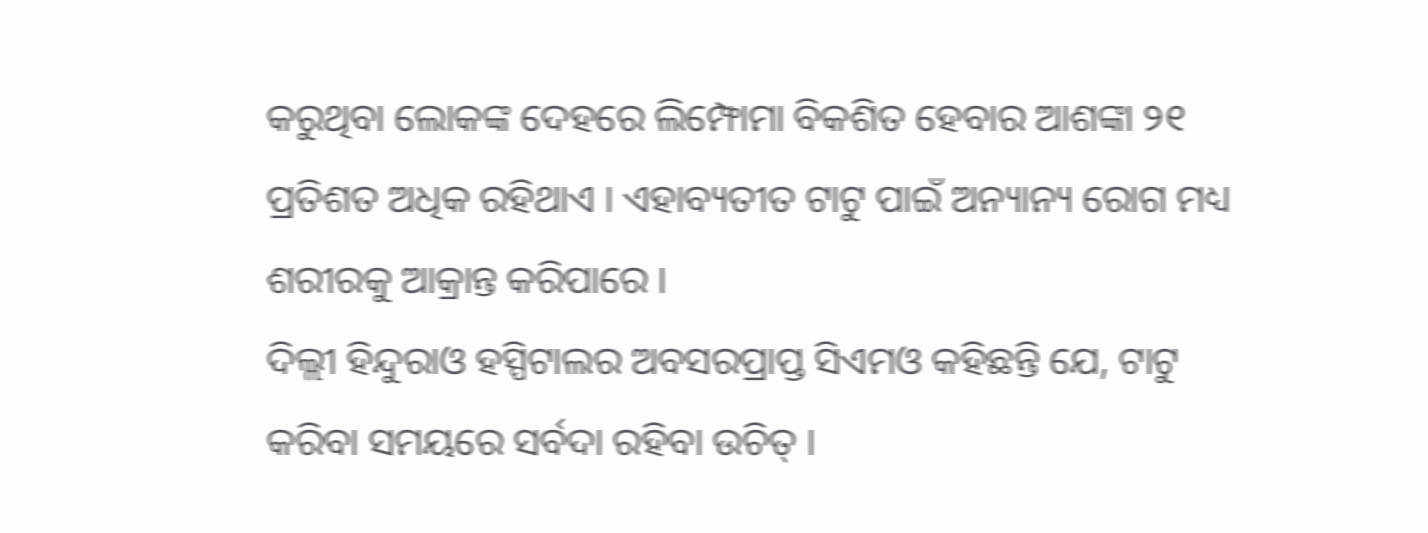କରୁଥିବା ଲୋକଙ୍କ ଦେହରେ ଲିମ୍ଫୋମା ବିକଶିତ ହେବାର ଆଶଙ୍କା ୨୧ ପ୍ରତିଶତ ଅଧିକ ରହିଥାଏ । ଏହାବ୍ୟତୀତ ଟାଟୁ ପାଇଁ ଅନ୍ୟାନ୍ୟ ରୋଗ ମଧ୍ୟ ଶରୀରକୁ ଆକ୍ରାନ୍ତ କରିପାରେ ।
ଦିଲ୍ଲୀ ହିନ୍ଦୁରାଓ ହସ୍ପିଟାଲର ଅବସରପ୍ରାପ୍ତ ସିଏମଓ କହିଛନ୍ତି ଯେ, ଟାଟୁ କରିବା ସମୟରେ ସର୍ବଦା ରହିବା ଉଚିତ୍ ।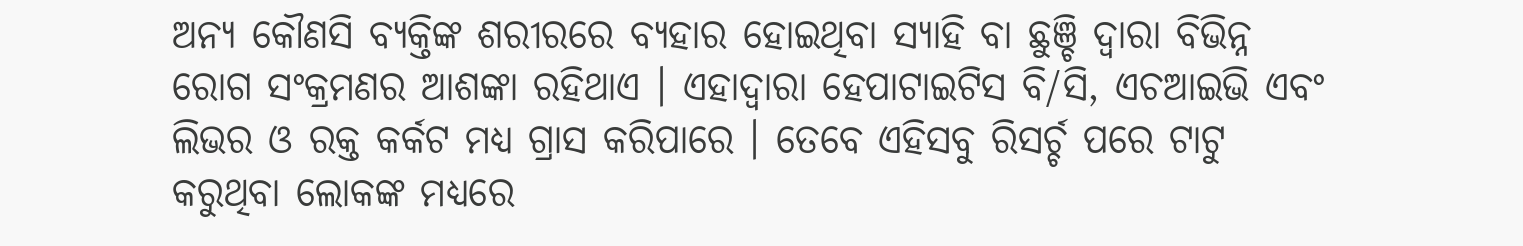ଅନ୍ୟ କୌଣସି ବ୍ୟକ୍ତିଙ୍କ ଶରୀରରେ ବ୍ୟହାର ହୋଇଥିବା ସ୍ୟାହି ବା ଛୁଞ୍ଚି ଦ୍ୱାରା ବିଭିନ୍ନ ରୋଗ ସଂକ୍ରମଣର ଆଶଙ୍କା ରହିଥାଏ । ଏହାଦ୍ୱାରା ହେପାଟାଇଟିସ ବି/ସି, ଏଚଆଇଭି ଏବଂ ଲିଭର ଓ ରକ୍ତ କର୍କଟ ମଧ୍ୟ ଗ୍ରାସ କରିପାରେ । ତେବେ ଏହିସବୁ ରିସର୍ଚ୍ଚ ପରେ ଟାଟୁ କରୁଥିବା ଲୋକଙ୍କ ମଧ୍ୟରେ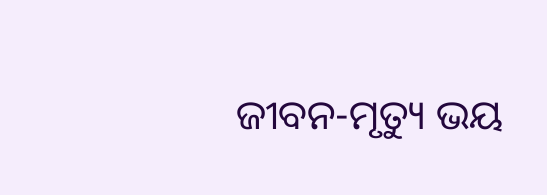ଜୀବନ-ମୃତ୍ୟୁ ଭୟ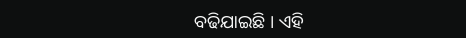ବଢିଯାଇଛି । ଏହି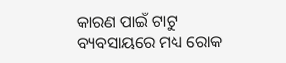କାରଣ ପାଇଁ ଟାଟୁ ବ୍ୟବସାୟରେ ମଧ୍ୟ ରୋକ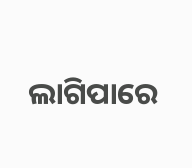ଲାଗିପାରେ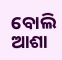ବୋଲି ଆଶା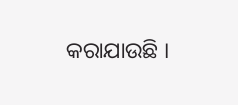କରାଯାଉଛି ।